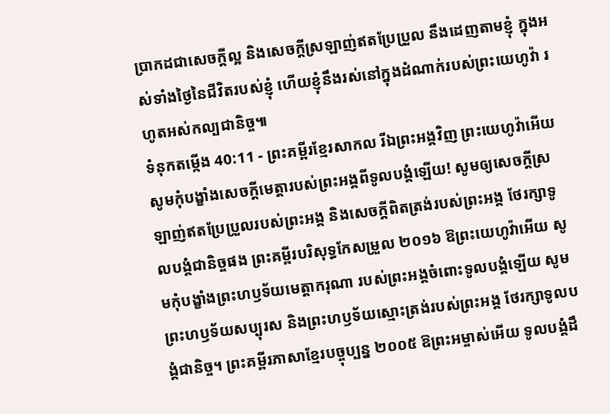ប្រាកដជាសេចក្ដីល្អ និងសេចក្ដីស្រឡាញ់ឥតប្រែប្រួល នឹងដេញតាមខ្ញុំ ក្នុងអស់ទាំងថ្ងៃនៃជីវិតរបស់ខ្ញុំ ហើយខ្ញុំនឹងរស់នៅក្នុងដំណាក់របស់ព្រះយេហូវ៉ា រហូតអស់កល្បជានិច្ច៕
ទំនុកតម្កើង 40:11 - ព្រះគម្ពីរខ្មែរសាកល រីឯព្រះអង្គវិញ ព្រះយេហូវ៉ាអើយ សូមកុំបង្ខាំងសេចក្ដីមេត្តារបស់ព្រះអង្គពីទូលបង្គំឡើយ! សូមឲ្យសេចក្ដីស្រឡាញ់ឥតប្រែប្រួលរបស់ព្រះអង្គ និងសេចក្ដីពិតត្រង់របស់ព្រះអង្គ ថែរក្សាទូលបង្គំជានិច្ចផង ព្រះគម្ពីរបរិសុទ្ធកែសម្រួល ២០១៦ ឱព្រះយេហូវ៉ាអើយ សូមកុំបង្ខាំងព្រះហឫទ័យមេត្តាករុណា របស់ព្រះអង្គចំពោះទូលបង្គំឡើយ សូមព្រះហឫទ័យសប្បុរស និងព្រះហឫទ័យស្មោះត្រង់របស់ព្រះអង្គ ថែរក្សាទូលបង្គំជានិច្ច។ ព្រះគម្ពីរភាសាខ្មែរបច្ចុប្បន្ន ២០០៥ ឱព្រះអម្ចាស់អើយ ទូលបង្គំដឹ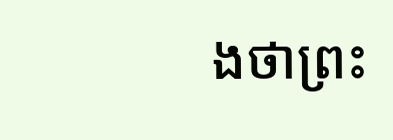ងថាព្រះ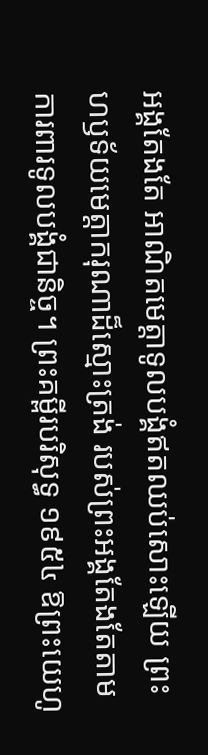អង្គតែងតែ អាណិតមេត្តាទូលបង្គំឥតឈប់សោះឡើយ ព្រះហឫទ័យមេត្តាករុណាដ៏ស្មោះត្រង់ របស់ព្រះអង្គតែងតែតាមការពារទូលបង្គំជានិច្ច។ ព្រះគម្ពីរបរិសុទ្ធ ១៩៥៤ ឱព្រះយេហូ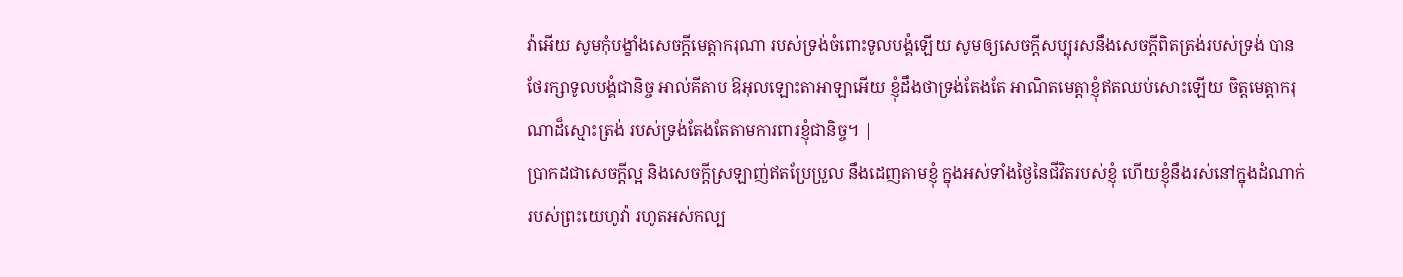វ៉ាអើយ សូមកុំបង្ខាំងសេចក្ដីមេត្តាករុណា របស់ទ្រង់ចំពោះទូលបង្គំឡើយ សូមឲ្យសេចក្ដីសប្បុរសនឹងសេចក្ដីពិតត្រង់របស់ទ្រង់ បានថែរក្សាទូលបង្គំជានិច្ច អាល់គីតាប ឱអុលឡោះតាអាឡាអើយ ខ្ញុំដឹងថាទ្រង់តែងតែ អាណិតមេត្តាខ្ញុំឥតឈប់សោះឡើយ ចិត្តមេត្តាករុណាដ៏ស្មោះត្រង់ របស់ទ្រង់តែងតែតាមការពារខ្ញុំជានិច្ច។ |
ប្រាកដជាសេចក្ដីល្អ និងសេចក្ដីស្រឡាញ់ឥតប្រែប្រួល នឹងដេញតាមខ្ញុំ ក្នុងអស់ទាំងថ្ងៃនៃជីវិតរបស់ខ្ញុំ ហើយខ្ញុំនឹងរស់នៅក្នុងដំណាក់របស់ព្រះយេហូវ៉ា រហូតអស់កល្ប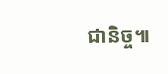ជានិច្ច៕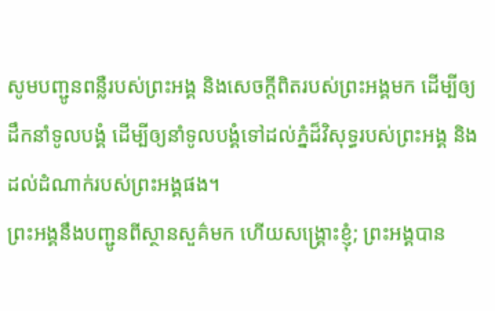សូមបញ្ជូនពន្លឺរបស់ព្រះអង្គ និងសេចក្ដីពិតរបស់ព្រះអង្គមក ដើម្បីឲ្យដឹកនាំទូលបង្គំ ដើម្បីឲ្យនាំទូលបង្គំទៅដល់ភ្នំដ៏វិសុទ្ធរបស់ព្រះអង្គ និងដល់ដំណាក់របស់ព្រះអង្គផង។
ព្រះអង្គនឹងបញ្ជូនពីស្ថានសួគ៌មក ហើយសង្គ្រោះខ្ញុំ; ព្រះអង្គបាន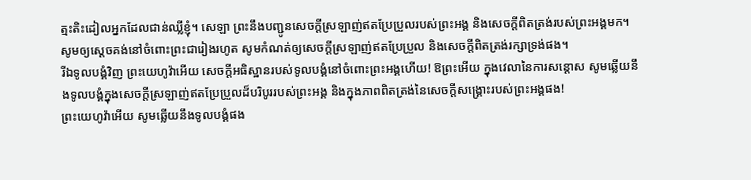ត្មះតិះដៀលអ្នកដែលជាន់ឈ្លីខ្ញុំ។ សេឡា ព្រះនឹងបញ្ជូនសេចក្ដីស្រឡាញ់ឥតប្រែប្រួលរបស់ព្រះអង្គ និងសេចក្ដីពិតត្រង់របស់ព្រះអង្គមក។
សូមឲ្យស្ដេចគង់នៅចំពោះព្រះជារៀងរហូត សូមកំណត់ឲ្យសេចក្ដីស្រឡាញ់ឥតប្រែប្រួល និងសេចក្ដីពិតត្រង់រក្សាទ្រង់ផង។
រីឯទូលបង្គំវិញ ព្រះយេហូវ៉ាអើយ សេចក្ដីអធិស្ឋានរបស់ទូលបង្គំនៅចំពោះព្រះអង្គហើយ! ឱព្រះអើយ ក្នុងវេលានៃការសន្ដោស សូមឆ្លើយនឹងទូលបង្គំក្នុងសេចក្ដីស្រឡាញ់ឥតប្រែប្រួលដ៏បរិបូររបស់ព្រះអង្គ និងក្នុងភាពពិតត្រង់នៃសេចក្ដីសង្គ្រោះរបស់ព្រះអង្គផង!
ព្រះយេហូវ៉ាអើយ សូមឆ្លើយនឹងទូលបង្គំផង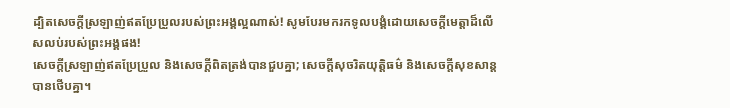ដ្បិតសេចក្ដីស្រឡាញ់ឥតប្រែប្រួលរបស់ព្រះអង្គល្អណាស់! សូមបែរមករកទូលបង្គំដោយសេចក្ដីមេត្តាដ៏លើសលប់របស់ព្រះអង្គផង!
សេចក្ដីស្រឡាញ់ឥតប្រែប្រួល និងសេចក្ដីពិតត្រង់បានជួបគ្នា; សេចក្ដីសុចរិតយុត្តិធម៌ និងសេចក្ដីសុខសាន្តបានថើបគ្នា។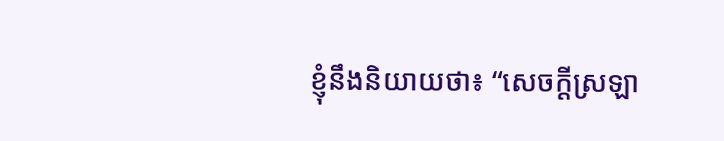ខ្ញុំនឹងនិយាយថា៖ “សេចក្ដីស្រឡា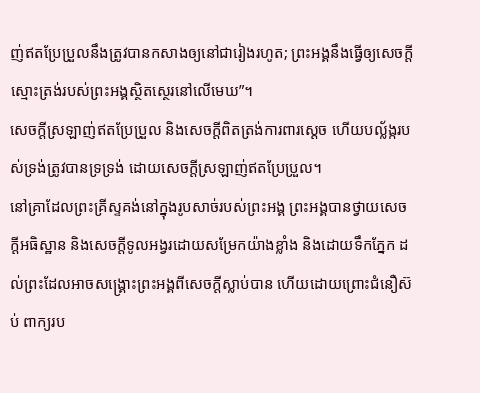ញ់ឥតប្រែប្រួលនឹងត្រូវបានកសាងឲ្យនៅជារៀងរហូត; ព្រះអង្គនឹងធ្វើឲ្យសេចក្ដីស្មោះត្រង់របស់ព្រះអង្គស្ថិតស្ថេរនៅលើមេឃ”។
សេចក្ដីស្រឡាញ់ឥតប្រែប្រួល និងសេចក្ដីពិតត្រង់ការពារស្ដេច ហើយបល្ល័ង្ករបស់ទ្រង់ត្រូវបានទ្រទ្រង់ ដោយសេចក្ដីស្រឡាញ់ឥតប្រែប្រួល។
នៅគ្រាដែលព្រះគ្រីស្ទគង់នៅក្នុងរូបសាច់របស់ព្រះអង្គ ព្រះអង្គបានថ្វាយសេចក្ដីអធិស្ឋាន និងសេចក្ដីទូលអង្វរដោយសម្រែកយ៉ាងខ្លាំង និងដោយទឹកភ្នែក ដល់ព្រះដែលអាចសង្គ្រោះព្រះអង្គពីសេចក្ដីស្លាប់បាន ហើយដោយព្រោះជំនឿស៊ប់ ពាក្យរប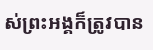ស់ព្រះអង្គក៏ត្រូវបាន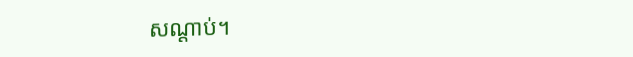សណ្ដាប់។